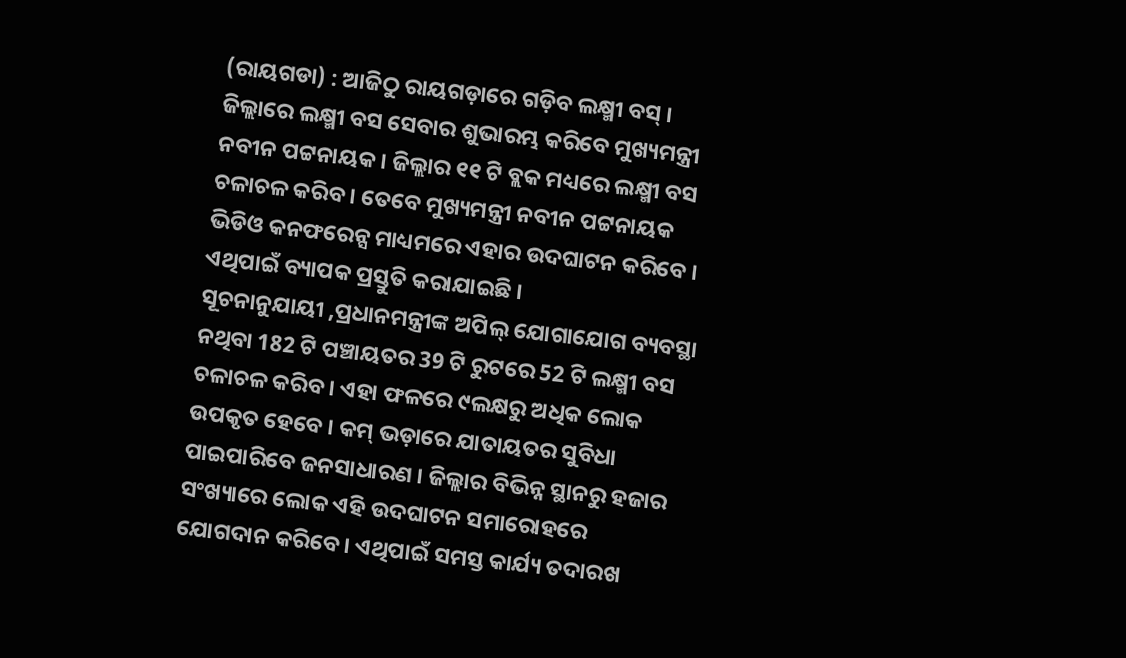(ରାୟଗଡା) : ଆଜିଠୁ ରାୟଗଡ଼ାରେ ଗଡ଼ିବ ଲକ୍ଷ୍ମୀ ବସ୍ । ଜିଲ୍ଲାରେ ଲକ୍ଷ୍ମୀ ବସ ସେବାର ଶୁଭାରମ୍ଭ କରିବେ ମୁଖ୍ୟମନ୍ତ୍ରୀ ନବୀନ ପଟ୍ଟନାୟକ । ଜିଲ୍ଲାର ୧୧ ଟି ବ୍ଲକ ମଧ୍ୟରେ ଲକ୍ଷ୍ମୀ ବସ ଚଳାଚଳ କରିବ । ତେବେ ମୁଖ୍ୟମନ୍ତ୍ରୀ ନବୀନ ପଟ୍ଟନାୟକ ଭିଡିଓ କନଫରେନ୍ସ ମାଧ୍ୟମରେ ଏହାର ଉଦଘାଟନ କରିବେ । ଏଥିପାଇଁ ବ୍ୟାପକ ପ୍ରସ୍ତୁତି କରାଯାଇଛି ।
ସୂଚନାନୁଯାୟୀ ,ପ୍ରଧାନମନ୍ତ୍ରୀଙ୍କ ଅପିଲ୍ ଯୋଗାଯୋଗ ବ୍ୟବସ୍ଥା ନଥିବା 182 ଟି ପଞ୍ଚାୟତର 39 ଟି ରୁଟରେ 52 ଟି ଲକ୍ଷ୍ମୀ ବସ ଚଳାଚଳ କରିବ । ଏହା ଫଳରେ ୯ଲକ୍ଷରୁ ଅଧିକ ଲୋକ ଉପକୃତ ହେବେ । କମ୍ ଭଡ଼ାରେ ଯାତାୟତର ସୁବିଧା ପାଇପାରିବେ ଜନସାଧାରଣ । ଜିଲ୍ଲାର ବିଭିନ୍ନ ସ୍ଥାନରୁ ହଜାର ସଂଖ୍ୟାରେ ଲୋକ ଏହି ଉଦଘାଟନ ସମାରୋହରେ ଯୋଗଦାନ କରିବେ । ଏଥିପାଇଁ ସମସ୍ତ କାର୍ଯ୍ୟ ତଦାରଖ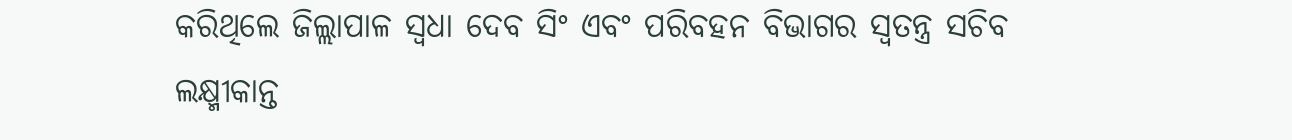କରିଥିଲେ ଜିଲ୍ଲାପାଳ ସ୍ୱଧା ଦେବ ସିଂ ଏବଂ ପରିବହନ ବିଭାଗର ସ୍ବତନ୍ତ୍ର ସଚିବ ଲକ୍ଷ୍ମୀକାନ୍ତ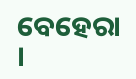ବେହେରା ।